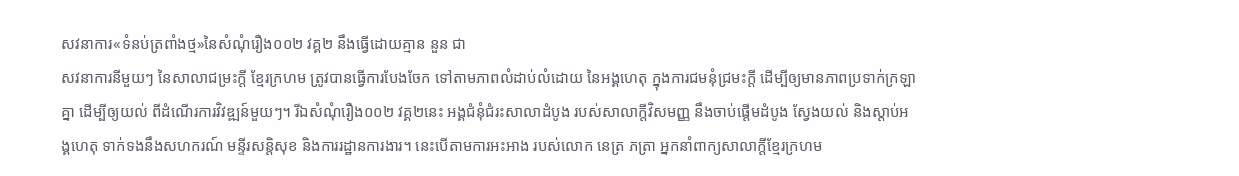សវនាការ«ទំនប់ត្រពាំងថ្ម»នៃសំណុំរឿង០០២ វគ្គ២ នឹងធ្វើដោយគ្មាន នួន ជា
សវនាការនីមួយៗ នៃសាលាជម្រះក្តី ខ្មែរក្រហម ត្រូវបានធ្វើការបែងចែក ទៅតាមភាពលំដាប់លំដោយ នៃអង្គហេតុ ក្នុងការជមនុំជ្រមះក្តី ដើម្បីឲ្យមានភាពប្រទាក់ក្រឡាគ្នា ដើម្បីឲ្យយល់ ពីដំណើរការវិវឌ្ឍន៍មួយៗ។ រីឯសំណុំរឿង០០២ វគ្គ២នេះ អង្គជំនុំជំរះសាលាដំបូង របស់សាលាក្ដីវិសមញ្ញ នឹងចាប់ផ្តើមដំបូង ស្វែងយល់ និងស្តាប់អង្គហេតុ ទាក់ទងនឹងសហករណ៍ មន្ទីរសន្តិសុខ និងការរដ្ឋានការងារ។ នេះបើតាមការអះអាង របស់លោក នេត្រ ភត្រា អ្នកនាំពាក្យសាលាក្តីខ្មែរក្រហម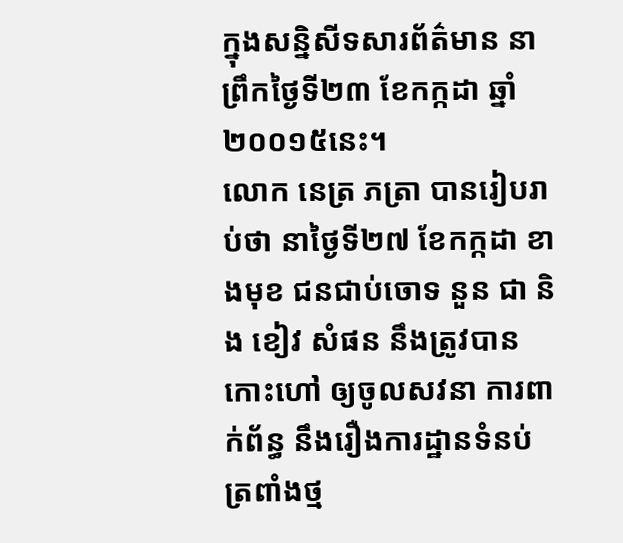ក្នុងសន្និសីទសារព័ត៌មាន នាព្រឹកថ្ងៃទី២៣ ខែកក្កដា ឆ្នាំ២០០១៥នេះ។
លោក នេត្រ ភត្រា បានរៀបរាប់ថា នាថ្ងៃទី២៧ ខែកក្កដា ខាងមុខ ជនជាប់ចោទ នួន ជា និង ខៀវ សំផន នឹងត្រូវបានកោះហៅ ឲ្យចូលសវនា ការពាក់ព័ន្ធ នឹងរឿងការដ្ឋានទំនប់ត្រពាំងថ្ម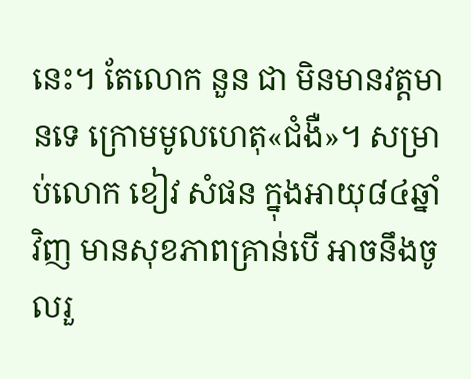នេះ។ តែលោក នួន ជា មិនមានវត្តមានទេ ក្រោមមូលហេតុ«ជំងឺ»។ សម្រាប់លោក ខៀវ សំផន ក្នុងអាយុ៨៤ឆ្នាំវិញ មានសុខភាពគ្រាន់បើ អាចនឹងចូលរួ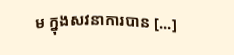ម ក្នុងសវនាការបាន [...]